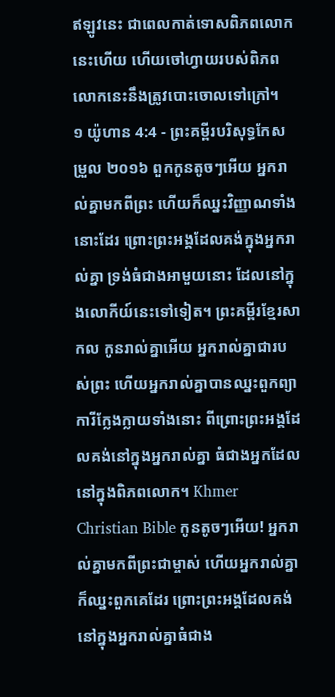ឥឡូវនេះ ជាពេលកាត់ទោសពិភពលោកនេះហើយ ហើយចៅហ្វាយរបស់ពិភពលោកនេះនឹងត្រូវបោះចោលទៅក្រៅ។
១ យ៉ូហាន 4:4 - ព្រះគម្ពីរបរិសុទ្ធកែសម្រួល ២០១៦ ពួកកូនតូចៗអើយ អ្នករាល់គ្នាមកពីព្រះ ហើយក៏ឈ្នះវិញ្ញាណទាំងនោះដែរ ព្រោះព្រះអង្គដែលគង់ក្នុងអ្នករាល់គ្នា ទ្រង់ធំជាងអាមួយនោះ ដែលនៅក្នុងលោកីយ៍នេះទៅទៀត។ ព្រះគម្ពីរខ្មែរសាកល កូនរាល់គ្នាអើយ អ្នករាល់គ្នាជារបស់ព្រះ ហើយអ្នករាល់គ្នាបានឈ្នះពួកព្យាការីក្លែងក្លាយទាំងនោះ ពីព្រោះព្រះអង្គដែលគង់នៅក្នុងអ្នករាល់គ្នា ធំជាងអ្នកដែលនៅក្នុងពិភពលោក។ Khmer Christian Bible កូនតូចៗអើយ! អ្នករាល់គ្នាមកពីព្រះជាម្ចាស់ ហើយអ្នករាល់គ្នាក៏ឈ្នះពួកគេដែរ ព្រោះព្រះអង្គដែលគង់នៅក្នុងអ្នករាល់គ្នាធំជាង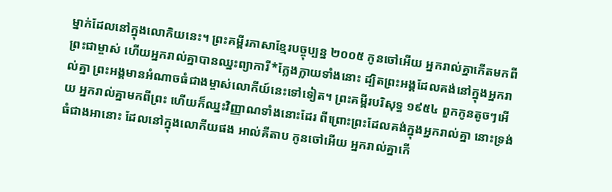ម្នាក់ដែលនៅក្នុងលោកិយនេះ។ ព្រះគម្ពីរភាសាខ្មែរបច្ចុប្បន្ន ២០០៥ កូនចៅអើយ អ្នករាល់គ្នាកើតមកពីព្រះជាម្ចាស់ ហើយអ្នករាល់គ្នាបានឈ្នះព្យាការី*ក្លែងក្លាយទាំងនោះ ដ្បិតព្រះអង្គដែលគង់នៅក្នុងអ្នករាល់គ្នា ព្រះអង្គមានអំណាចធំជាងម្ចាស់លោកីយ៍នេះទៅទៀត។ ព្រះគម្ពីរបរិសុទ្ធ ១៩៥៤ ពួកកូនតូចៗអើយ អ្នករាល់គ្នាមកពីព្រះ ហើយក៏ឈ្នះវិញ្ញាណទាំងនោះដែរ ពីព្រោះព្រះដែលគង់ក្នុងអ្នករាល់គ្នា នោះទ្រង់ធំជាងអានោះ ដែលនៅក្នុងលោកីយផង អាល់គីតាប កូនចៅអើយ អ្នករាល់គ្នាកើ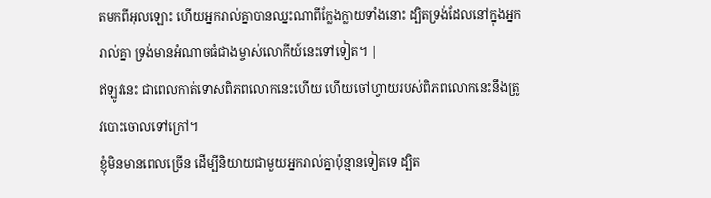តមកពីអុលឡោះ ហើយអ្នករាល់គ្នាបានឈ្នះណាពីក្លែងក្លាយទាំងនោះ ដ្បិតទ្រង់ដែលនៅក្នុងអ្នករាល់គ្នា ទ្រង់មានអំណាចធំជាងម្ចាស់លោកីយ៍នេះទៅទៀត។ |
ឥឡូវនេះ ជាពេលកាត់ទោសពិភពលោកនេះហើយ ហើយចៅហ្វាយរបស់ពិភពលោកនេះនឹងត្រូវបោះចោលទៅក្រៅ។
ខ្ញុំមិនមានពេលច្រើន ដើម្បីនិយាយជាមួយអ្នករាល់គ្នាប៉ុន្មានទៀតទេ ដ្បិត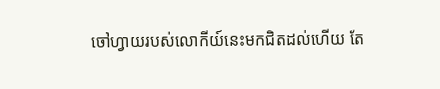ចៅហ្វាយរបស់លោកីយ៍នេះមកជិតដល់ហើយ តែ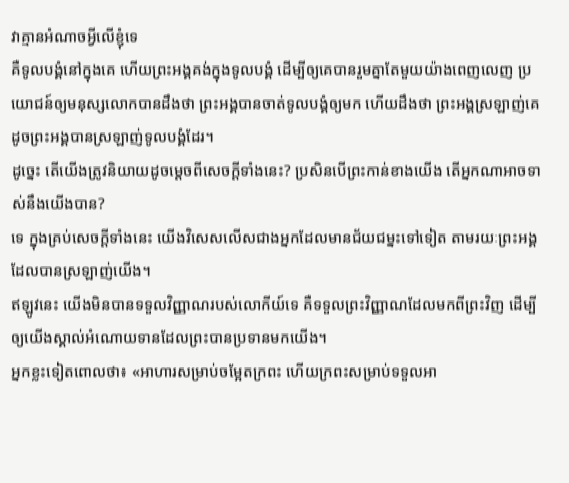វាគ្មានអំណាចអ្វីលើខ្ញុំទេ
គឺទូលបង្គំនៅក្នុងគេ ហើយព្រះអង្គគង់ក្នុងទូលបង្គំ ដើម្បីឲ្យគេបានរួមគ្នាតែមួយយ៉ាងពេញលេញ ប្រយោជន៍ឲ្យមនុស្សលោកបានដឹងថា ព្រះអង្គបានចាត់ទូលបង្គំឲ្យមក ហើយដឹងថា ព្រះអង្គស្រឡាញ់គេ ដូចព្រះអង្គបានស្រឡាញ់ទូលបង្គំដែរ។
ដូច្នេះ តើយើងត្រូវនិយាយដូចម្តេចពីសេចក្តីទាំងនេះ? ប្រសិនបើព្រះកាន់ខាងយើង តើអ្នកណាអាចទាស់នឹងយើងបាន?
ទេ ក្នុងគ្រប់សេចក្តីទាំងនេះ យើងវិសេសលើសជាងអ្នកដែលមានជ័យជម្នះទៅទៀត តាមរយៈព្រះអង្គដែលបានស្រឡាញ់យើង។
ឥឡូវនេះ យើងមិនបានទទួលវិញ្ញាណរបស់លោកីយ៍ទេ គឺទទួលព្រះវិញ្ញាណដែលមកពីព្រះវិញ ដើម្បីឲ្យយើងស្គាល់អំណោយទានដែលព្រះបានប្រទានមកយើង។
អ្នកខ្លះទៀតពោលថា៖ «អាហារសម្រាប់ចម្អែតក្រពះ ហើយក្រពះសម្រាប់ទទួលអា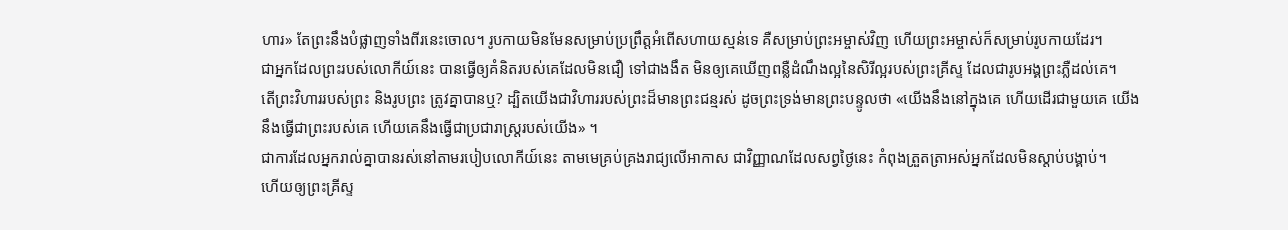ហារ» តែព្រះនឹងបំផ្លាញទាំងពីរនេះចោល។ រូបកាយមិនមែនសម្រាប់ប្រព្រឹត្តអំពើសហាយស្មន់ទេ គឺសម្រាប់ព្រះអម្ចាស់វិញ ហើយព្រះអម្ចាស់ក៏សម្រាប់រូបកាយដែរ។
ជាអ្នកដែលព្រះរបស់លោកីយ៍នេះ បានធ្វើឲ្យគំនិតរបស់គេដែលមិនជឿ ទៅជាងងឹត មិនឲ្យគេឃើញពន្លឺដំណឹងល្អនៃសិរីល្អរបស់ព្រះគ្រីស្ទ ដែលជារូបអង្គព្រះភ្លឺដល់គេ។
តើព្រះវិហាររបស់ព្រះ និងរូបព្រះ ត្រូវគ្នាបានឬ? ដ្បិតយើងជាវិហាររបស់ព្រះដ៏មានព្រះជន្មរស់ ដូចព្រះទ្រង់មានព្រះបន្ទូលថា «យើងនឹងនៅក្នុងគេ ហើយដើរជាមួយគេ យើងនឹងធ្វើជាព្រះរបស់គេ ហើយគេនឹងធ្វើជាប្រជារាស្ត្ររបស់យើង» ។
ជាការដែលអ្នករាល់គ្នាបានរស់នៅតាមរបៀបលោកីយ៍នេះ តាមមេគ្រប់គ្រងរាជ្យលើអាកាស ជាវិញ្ញាណដែលសព្វថ្ងៃនេះ កំពុងត្រួតត្រាអស់អ្នកដែលមិនស្ដាប់បង្គាប់។
ហើយឲ្យព្រះគ្រីស្ទ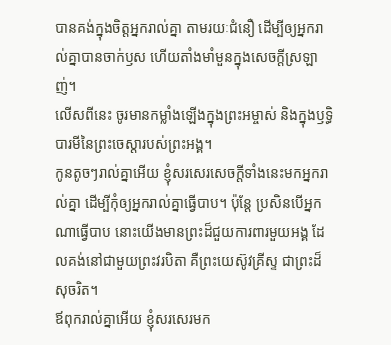បានគង់ក្នុងចិត្តអ្នករាល់គ្នា តាមរយៈជំនឿ ដើម្បីឲ្យអ្នករាល់គ្នាបានចាក់ឫស ហើយតាំងមាំមួនក្នុងសេចក្តីស្រឡាញ់។
លើសពីនេះ ចូរមានកម្លាំងឡើងក្នុងព្រះអម្ចាស់ និងក្នុងឫទ្ធិបារមីនៃព្រះចេស្តារបស់ព្រះអង្គ។
កូនតូចៗរាល់គ្នាអើយ ខ្ញុំសរសេរសេចក្ដីទាំងនេះមកអ្នករាល់គ្នា ដើម្បីកុំឲ្យអ្នករាល់គ្នាធ្វើបាប។ ប៉ុន្ដែ ប្រសិនបើអ្នកណាធ្វើបាប នោះយើងមានព្រះដ៏ជួយការពារមួយអង្គ ដែលគង់នៅជាមួយព្រះវរបិតា គឺព្រះយេស៊ូវគ្រីស្ទ ជាព្រះដ៏សុចរិត។
ឪពុករាល់គ្នាអើយ ខ្ញុំសរសេរមក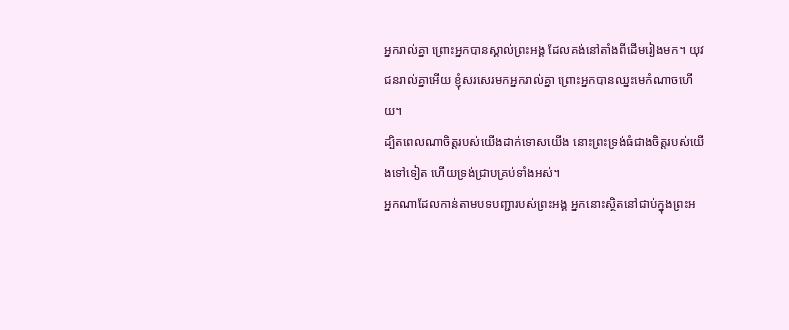អ្នករាល់គ្នា ព្រោះអ្នកបានស្គាល់ព្រះអង្គ ដែលគង់នៅតាំងពីដើមរៀងមក។ យុវជនរាល់គ្នាអើយ ខ្ញុំសរសេរមកអ្នករាល់គ្នា ព្រោះអ្នកបានឈ្នះមេកំណាចហើយ។
ដ្បិតពេលណាចិត្តរបស់យើងដាក់ទោសយើង នោះព្រះទ្រង់ធំជាងចិត្តរបស់យើងទៅទៀត ហើយទ្រង់ជ្រាបគ្រប់ទាំងអស់។
អ្នកណាដែលកាន់តាមបទបញ្ជារបស់ព្រះអង្គ អ្នកនោះស្ថិតនៅជាប់ក្នុងព្រះអ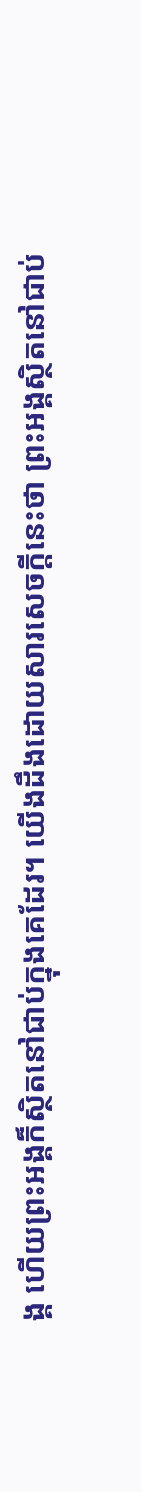ង្គ ហើយព្រះអង្គក៏ស្ថិតនៅជាប់ក្នុងគេដែរ។ យើងដឹងដោយសារសេចក្ដីនេះថា ព្រះអង្គស្ថិតនៅជាប់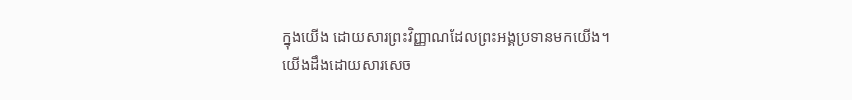ក្នុងយើង ដោយសារព្រះវិញ្ញាណដែលព្រះអង្គប្រទានមកយើង។
យើងដឹងដោយសារសេច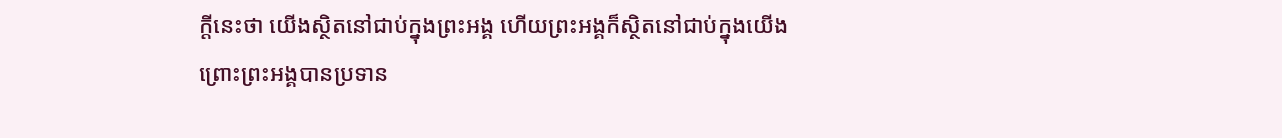ក្ដីនេះថា យើងស្ថិតនៅជាប់ក្នុងព្រះអង្គ ហើយព្រះអង្គក៏ស្ថិតនៅជាប់ក្នុងយើង ព្រោះព្រះអង្គបានប្រទាន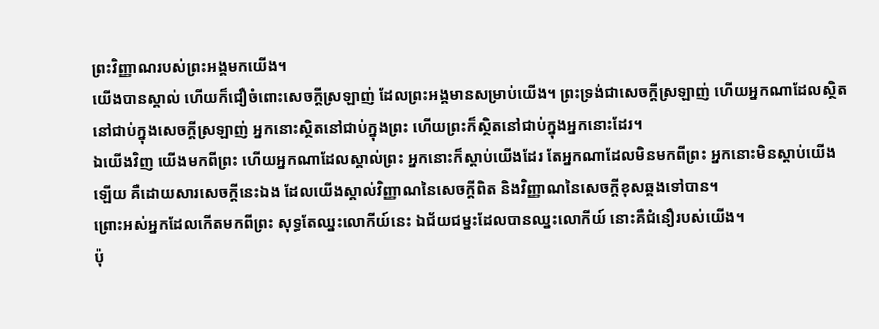ព្រះវិញ្ញាណរបស់ព្រះអង្គមកយើង។
យើងបានស្គាល់ ហើយក៏ជឿចំពោះសេចក្ដីស្រឡាញ់ ដែលព្រះអង្គមានសម្រាប់យើង។ ព្រះទ្រង់ជាសេចក្ដីស្រឡាញ់ ហើយអ្នកណាដែលស្ថិតនៅជាប់ក្នុងសេចក្ដីស្រឡាញ់ អ្នកនោះស្ថិតនៅជាប់ក្នុងព្រះ ហើយព្រះក៏ស្ថិតនៅជាប់ក្នុងអ្នកនោះដែរ។
ឯយើងវិញ យើងមកពីព្រះ ហើយអ្នកណាដែលស្គាល់ព្រះ អ្នកនោះក៏ស្តាប់យើងដែរ តែអ្នកណាដែលមិនមកពីព្រះ អ្នកនោះមិនស្តាប់យើងឡើយ គឺដោយសារសេចក្ដីនេះឯង ដែលយើងស្គាល់វិញ្ញាណនៃសេចក្ដីពិត និងវិញ្ញាណនៃសេចក្ដីខុសឆ្គងទៅបាន។
ព្រោះអស់អ្នកដែលកើតមកពីព្រះ សុទ្ធតែឈ្នះលោកីយ៍នេះ ឯជ័យជម្នះដែលបានឈ្នះលោកីយ៍ នោះគឺជំនឿរបស់យើង។
ប៉ុ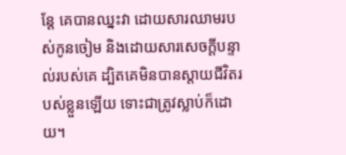ន្តែ គេបានឈ្នះវា ដោយសារឈាមរបស់កូនចៀម និងដោយសារសេចក្ដីបន្ទាល់របស់គេ ដ្បិតគេមិនបានស្តាយជីវិតរបស់ខ្លួនឡើយ ទោះជាត្រូវស្លាប់ក៏ដោយ។